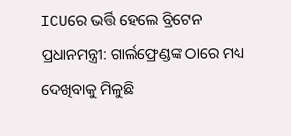ICUରେ ଭର୍ତ୍ତି ହେଲେ ବ୍ରିଟେନ ପ୍ରଧାନମନ୍ତ୍ରୀ: ଗାର୍ଲଫ୍ରେଣ୍ଡଙ୍କ ଠାରେ ମଧ୍ୟ ଦେଖିବାକୁ ମିଳୁଛି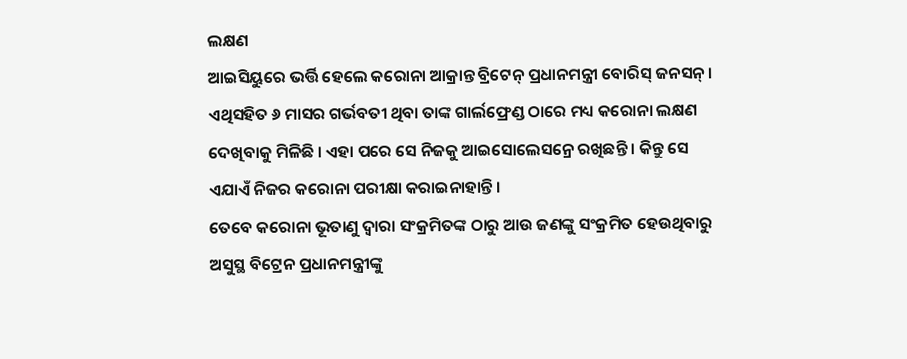ଲକ୍ଷଣ
ଆଇସିୟୁରେ ଭର୍ତ୍ତି ହେଲେ କରୋନା ଆକ୍ରାନ୍ତ ବ୍ରିଟେନ୍ ପ୍ରଧାନମନ୍ତ୍ରୀ ବୋରିସ୍ ଜନସନ୍ । ଏଥିସହିତ ୬ ମାସର ଗର୍ଭବତୀ ଥିବା ତାଙ୍କ ଗାର୍ଲଫ୍ରେଣ୍ଡ ଠାରେ ମଧ୍ୟ କରୋନା ଲକ୍ଷଣ ଦେଖିବାକୁ ମିଳିଛି । ଏହା ପରେ ସେ ନିଜକୁ ଆଇସୋଲେସନ୍ରେ ରଖିଛନ୍ତି । କିନ୍ତୁ ସେ ଏଯାଏଁ ନିଜର କରୋନା ପରୀକ୍ଷା କରାଇନାହାନ୍ତି ।
ତେବେ କରୋନା ଭୂତାଣୁ ଦ୍ୱାରା ସଂକ୍ରମିତଙ୍କ ଠାରୁ ଆଉ ଜଣଙ୍କୁ ସଂକ୍ରମିତ ହେଉଥିବାରୁ ଅସୁସ୍ଥ ବିଟ୍ରେନ ପ୍ରଧାନମନ୍ତ୍ରୀଙ୍କୁ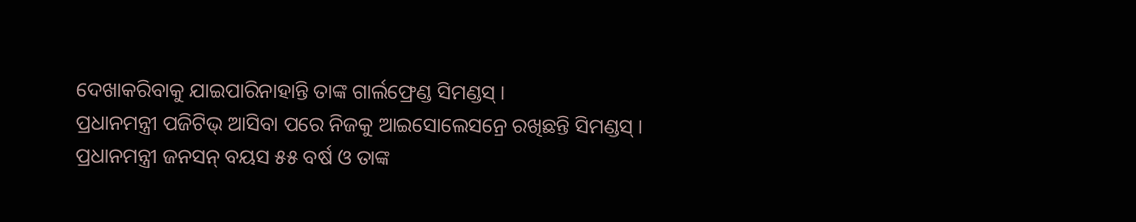ଦେଖାକରିବାକୁ ଯାଇପାରିନାହାନ୍ତି ତାଙ୍କ ଗାର୍ଲଫ୍ରେଣ୍ଡ ସିମଣ୍ଡସ୍ ।
ପ୍ରଧାନମନ୍ତ୍ରୀ ପଜିଟିଭ୍ ଆସିବା ପରେ ନିଜକୁ ଆଇସୋଲେସନ୍ରେ ରଖିଛନ୍ତି ସିମଣ୍ଡସ୍ । ପ୍ରଧାନମନ୍ତ୍ରୀ ଜନସନ୍ ବୟସ ୫୫ ବର୍ଷ ଓ ତାଙ୍କ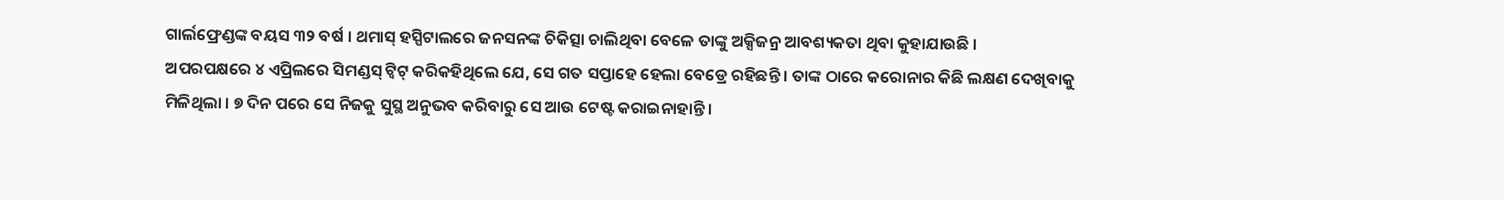ଗାର୍ଲଫ୍ରେଣ୍ଡଙ୍କ ବୟସ ୩୨ ବର୍ଷ । ଥମାସ୍ ହସ୍ପିଟାଲରେ ଜନସନଙ୍କ ଚିକିତ୍ସା ଚାଲିଥିବା ବେଳେ ତାଙ୍କୁ ଅକ୍ସିଜନ୍ର ଆବଶ୍ୟକତା ଥିବା କୁହାଯାଉଛି ।
ଅପରପକ୍ଷରେ ୪ ଏପ୍ରିଲରେ ସିମଣ୍ଡସ୍ ଟ୍ୱିଟ୍ କରିକହିଥିଲେ ଯେ, ସେ ଗତ ସପ୍ତାହେ ହେଲା ବେଡ୍ରେ ରହିଛନ୍ତି । ତାଙ୍କ ଠାରେ କରୋନାର କିଛି ଲକ୍ଷଣ ଦେଖିବାକୁ ମିଳିଥିଲା । ୭ ଦିନ ପରେ ସେ ନିଜକୁ ସୁସ୍ଥ ଅନୁଭବ କରିବାରୁ ସେ ଆଉ ଟେଷ୍ଟ କରାଇନାହାନ୍ତି ।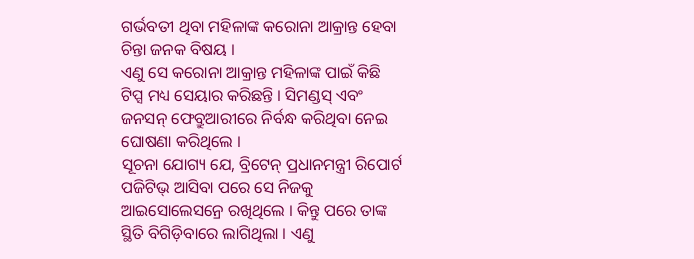ଗର୍ଭବତୀ ଥିବା ମହିଳାଙ୍କ କରୋନା ଆକ୍ରାନ୍ତ ହେବା ଚିନ୍ତା ଜନକ ବିଷୟ ।
ଏଣୁ ସେ କରୋନା ଆକ୍ରାନ୍ତ ମହିଳାଙ୍କ ପାଇଁ କିଛି ଟିପ୍ସ ମଧ୍ୟ ସେୟାର କରିଛନ୍ତି । ସିମଣ୍ଡସ୍ ଏବଂ ଜନସନ୍ ଫେବ୍ରୁଆରୀରେ ନିର୍ବନ୍ଧ କରିଥିବା ନେଇ ଘୋଷଣା କରିଥିଲେ ।
ସୂଚନା ଯୋଗ୍ୟ ଯେ, ବ୍ରିଟେନ୍ ପ୍ରଧାନମନ୍ତ୍ରୀ ରିପୋର୍ଟ ପଜିଟିଭ୍ ଆସିବା ପରେ ସେ ନିଜକୁ ଆଇସୋଲେସନ୍ରେ ରଖିଥିଲେ । କିନ୍ତୁ ପରେ ତାଙ୍କ ସ୍ଥିତି ବିଗିଡ଼ିବାରେ ଲାଗିଥିଲା । ଏଣୁ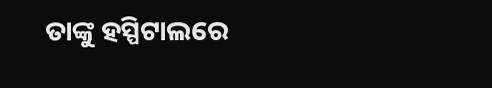ତାଙ୍କୁ ହସ୍ପିଟାଲରେ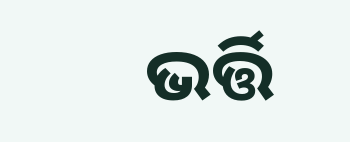ଭର୍ତ୍ତି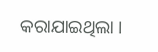କରାଯାଇଥିଲା ।